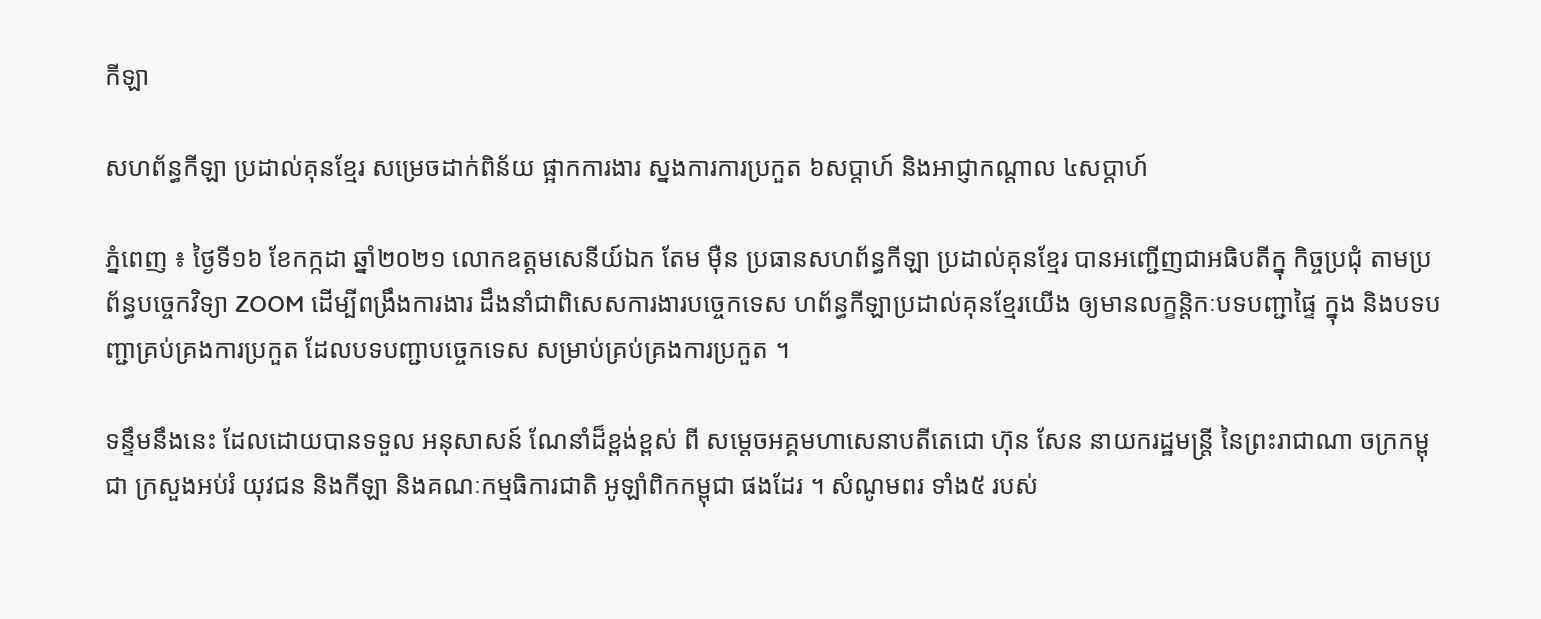កីឡា

សហព័ន្ធកីឡា ប្រដាល់គុនខ្មែរ សម្រេចដាក់ពិន័យ ផ្អាកការងារ ស្នងការការប្រកួត ៦សប្តាហ៍ និងអាជ្ញាកណ្តាល ៤សប្តាហ៍

ភ្នំពេញ ៖ ថ្ងៃទី១៦ ខែកក្កដា ឆ្នាំ២០២១ លោកឧត្ដមសេនីយ៍ឯក តែម ម៉ឺន ប្រធានសហព័ន្ធកីឡា ប្រដាល់គុនខ្មែរ បានអញ្ជើញជាអធិបតីក្នុ កិច្ចប្រជុំ តាមប្រព័ន្ធបច្ចេកវិទ្យា ZOOM ដើម្បីពង្រឹងការងារ ដឹងនាំជាពិសេសការងារបច្ចេកទេស ហព័ន្ធកីឡាប្រដាល់គុនខ្មែរយើង ឲ្យមានលក្ខន្តិកៈបទបញ្ជាផ្ទៃ ក្នុង និងបទបញ្ជាគ្រប់គ្រងការប្រកួត ដែលបទបញ្ជាបច្ចេកទេស សម្រាប់គ្រប់គ្រងការប្រកួត ។

ទន្ទឹមនឹងនេះ ដែលដោយបានទទួល អនុសាសន៍ ណែនាំដ៏ខ្ពង់ខ្ពស់ ពី សម្ដេចអគ្គមហាសេនាបតីតេជោ ហ៊ុន សែន នាយករដ្ឋមន្ត្រី នៃព្រះរាជាណា ចក្រកម្ពុជា ក្រសួងអប់រំ យុវជន និងកីឡា និងគណៈកម្មធិការជាតិ អូឡាំពិកកម្ពុជា ផងដែរ ។ សំណូមពរ ទាំង៥ របស់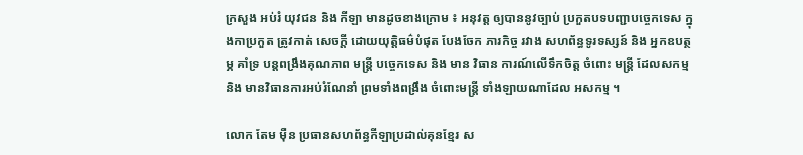ក្រសួង អប់រំ យុវជន និង កីឡា មានដូចខាងក្រោម ៖ អនុវត្ត ឲ្យបាននូវច្បាប់ ប្រកួតបទបញ្ជាបច្ចេកទេស ក្នុងកាប្រកួត ត្រូវកាត់ សេចក្ដី ដោយយុត្តិធម៌បំផុត បែងចែក ភារកិច្ច រវាង សហព័ន្ធទូរទស្សន៍ និង អ្នកឧបត្ថម្ភ គាំទ្រ បន្តពង្រឹងគុណភាព មន្ត្រី បច្ចេកទេស និង មាន វិធាន ការណ៍លើទឹកចិត្ត ចំពោះ មន្ត្រី ដែលសកម្ម និង មានវិធានការអប់រំណែនាំ ព្រមទាំងពង្រឹង ចំពោះមន្ត្រី ទាំងឡាយណាដែល អសកម្ម ។

លោក តែម ម៉ឺន ប្រធានសហព័ន្ធកីឡាប្រដាល់គុនខ្មែរ ស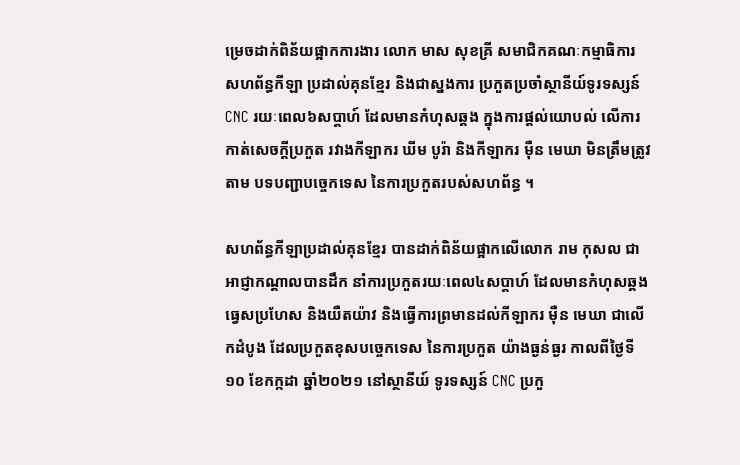ម្រេចដាក់ពិន័យផ្អាកការងារ លោក មាស សុខគ្រី សមាជិកគណៈកម្មាធិការ សហព័ន្ធកីឡា ប្រដាល់គុនខ្មែរ និងជាស្នងការ ប្រកួតប្រចាំស្ថានីយ៍ទូរទស្សន៍ CNC រយៈពេល៦សប្ដាហ៍ ដែលមានកំហុសឆ្គង ក្នុងការផ្តល់យោបល់ លើការកាត់សេចក្ដីប្រកួត រវាងកីឡាករ ឃីម បូរ៉ា និងកីឡាករ ម៉ឺន មេឃា មិនត្រឹមត្រូវតាម បទបញ្ជាបច្ចេកទេស នៃការប្រកួតរបស់សហព័ន្ធ ។

សហព័ន្ធកីឡាប្រដាល់គុនខ្មែរ បានដាក់ពិន័យផ្អាកលើលោក រាម កុសល ជាអាជ្ញាកណ្តាលបានដឹក នាំការប្រកួតរយៈពេល៤សប្តាហ៍ ដែលមានកំហុសឆ្គង ធ្វេសប្រហែស និងយឺតយ៉ាវ និងធ្វើការព្រមានដល់កីឡាករ ម៉ឺន មេឃា ជាលើកដំបូង ដែលប្រកួតខុសបច្ចេកទេស នៃការប្រកួត យ៉ាងធ្ងន់ធ្ងរ កាលពីថ្ងៃទី១០ ខែកក្កដា ឆ្នាំ២០២១ នៅស្ថានីយ៍ ទូរទស្សន៍ CNC ប្រកួ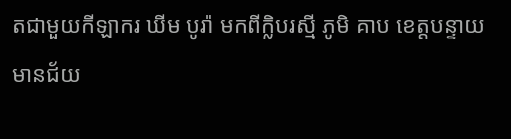តជាមួយកីឡាករ ឃីម បូរ៉ា មកពីក្លិបរស្មី ភូមិ គាប ខេត្តបន្ទាយមានជ័យ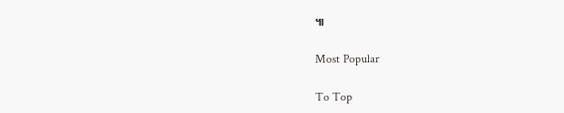៕

Most Popular

To Top